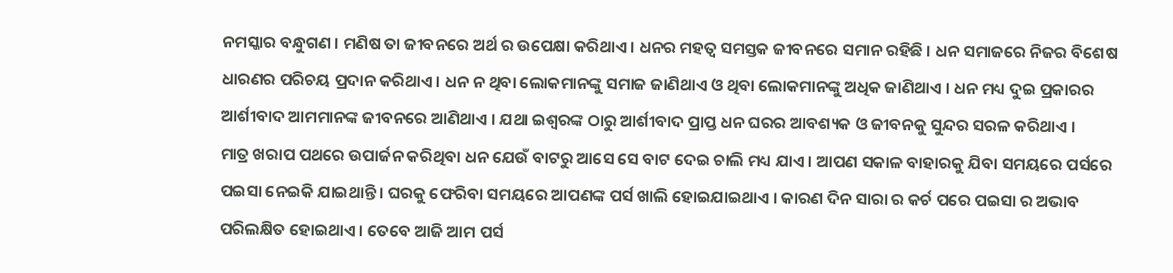ନମସ୍କାର ବନ୍ଧୁଗଣ । ମଣିଷ ତା ଜୀବନରେ ଅର୍ଥ ର ଉପେକ୍ଷା କରିଥାଏ । ଧନର ମହତ୍ଵ ସମସ୍ତକ ଜୀବନରେ ସମାନ ରହିଛି । ଧନ ସମାଜରେ ନିଜର ବିଶେଷ ଧାରଣର ପରିଚୟ ପ୍ରଦାନ କରିଥାଏ । ଧନ ନ ଥିବା ଲୋକମାନଙ୍କୁ ସମାଜ ଜାଣିଥାଏ ଓ ଥିବା ଲୋକମାନଙ୍କୁ ଅଧିକ ଜାଣିଥାଏ । ଧନ ମଧ୍ୟ ଦୁଇ ପ୍ରକାରର ଆର୍ଶୀବାଦ ଆମମାନଙ୍କ ଜୀବନରେ ଆଣିଥାଏ । ଯଥା ଇଶ୍ଵରଙ୍କ ଠାରୁ ଆର୍ଶୀବାଦ ପ୍ରାପ୍ତ ଧନ ଘରର ଆବଶ୍ୟକ ଓ ଜୀବନକୁ ସୁନ୍ଦର ସରଳ କରିଥାଏ ।
ମାତ୍ର ଖରାପ ପଥରେ ଉପାର୍ଜନ କରିଥିବା ଧନ ଯେଉଁ ବାଟରୁ ଆସେ ସେ ବାଟ ଦେଇ ଚାଲି ମଧ୍ୟ ଯାଏ । ଆପଣ ସକାଳ ବାହାରକୁ ଯିବା ସମୟରେ ପର୍ସରେ ପଇସା ନେଇକି ଯାଇଥାନ୍ତି । ଘରକୁ ଫେରିବା ସମୟରେ ଆପଣଙ୍କ ପର୍ସ ଖାଲି ହୋଇଯାଇଥାଏ । କାରଣ ଦିନ ସାରା ର କର୍ଚ ପରେ ପଇସା ର ଅଭାବ ପରିଲକ୍ଷିତ ହୋଇଥାଏ । ତେବେ ଆଜି ଆମ ପର୍ସ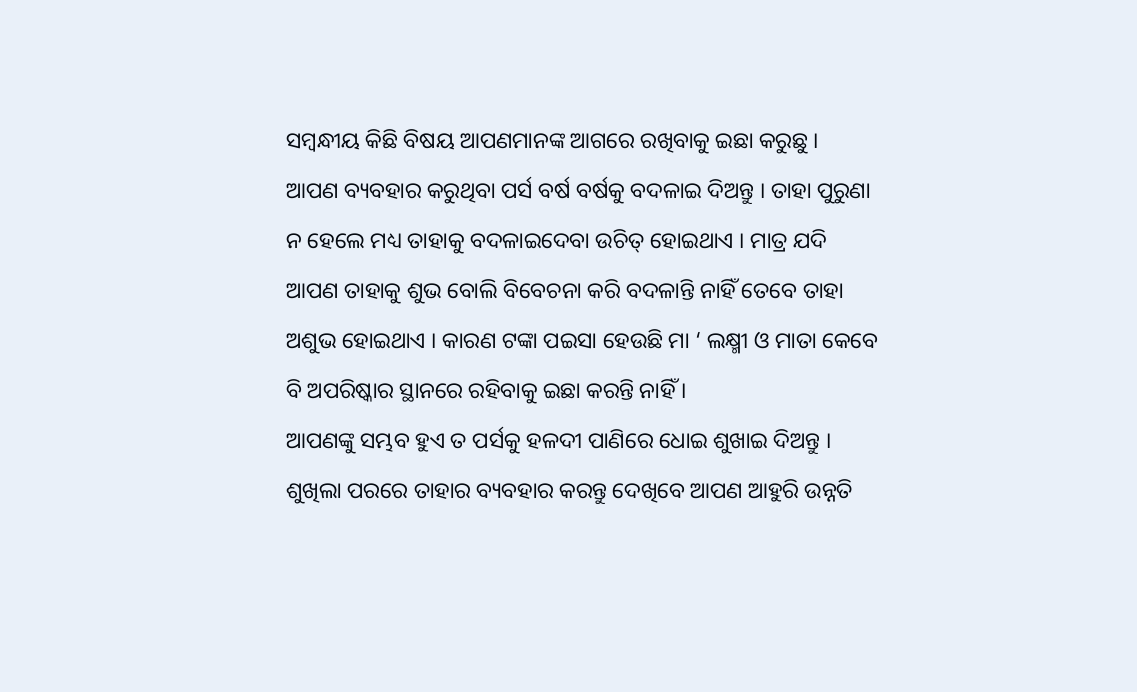ସମ୍ବନ୍ଧୀୟ କିଛି ବିଷୟ ଆପଣମାନଙ୍କ ଆଗରେ ରଖିବାକୁ ଇଛା କରୁଛୁ ।
ଆପଣ ବ୍ୟବହାର କରୁଥିବା ପର୍ସ ବର୍ଷ ବର୍ଷକୁ ବଦଳାଇ ଦିଅନ୍ତୁ । ତାହା ପୁରୁଣା ନ ହେଲେ ମଧ୍ୟ ତାହାକୁ ବଦଳାଇଦେବା ଉଚିତ୍ ହୋଇଥାଏ । ମାତ୍ର ଯଦି ଆପଣ ତାହାକୁ ଶୁଭ ବୋଲି ବିବେଚନା କରି ବଦଳାନ୍ତି ନାହିଁ ତେବେ ତାହା ଅଶୁଭ ହୋଇଥାଏ । କାରଣ ଟଙ୍କା ପଇସା ହେଉଛି ମା ‘ ଲକ୍ଷ୍ମୀ ଓ ମାତା କେବେ ବି ଅପରିଷ୍କାର ସ୍ଥାନରେ ରହିବାକୁ ଇଛା କରନ୍ତି ନାହିଁ ।
ଆପଣଙ୍କୁ ସମ୍ଭବ ହୁଏ ତ ପର୍ସକୁ ହଳଦୀ ପାଣିରେ ଧୋଇ ଶୁଖାଇ ଦିଅନ୍ତୁ । ଶୁଖିଲା ପରରେ ତାହାର ବ୍ୟବହାର କରନ୍ତୁ ଦେଖିବେ ଆପଣ ଆହୁରି ଉନ୍ନତି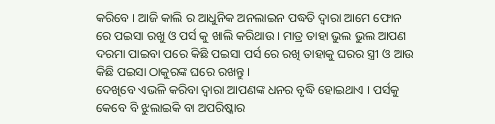କରିବେ । ଆଜି କାଲି ର ଆଧୁନିକ ଅନଲାଇନ ପଦ୍ଧତି ଦ୍ଵାରା ଆମେ ଫୋନ ରେ ପଇସା ରଖୁ ଓ ପର୍ସ କୁ ଖାଲି କରିଥାଉ । ମାତ୍ର ତାହା ଭୁଲ ଭୁଲ ଆପଣ ଦରମା ପାଇବା ପରେ କିଛି ପଇସା ପର୍ସ ରେ ରଖି ତାହାକୁ ଘରର ସ୍ତ୍ରୀ ଓ ଆଉ କିଛି ପଇସା ଠାକୁରଙ୍କ ଘରେ ରଖନ୍ତୁ ।
ଦେଖିବେ ଏଭଳି କରିବା ଦ୍ଵାରା ଆପଣଙ୍କ ଧନର ବୃଦ୍ଧି ହୋଇଥାଏ । ପର୍ସକୁ କେବେ ବି ଝୁଲାଇକି ବା ଅପରିଷ୍କାର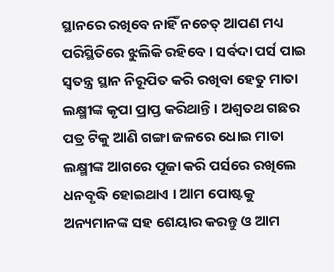ସ୍ଥାନରେ ରଖିବେ ନାହିଁ ନଚେତ୍ ଆପଣ ମଧ୍ୟ ପରିସ୍ଥିତିରେ ଝୁଲିକି ରହିବେ । ସର୍ବଦା ପର୍ସ ପାଇ ସ୍ଵତନ୍ତ୍ର ସ୍ଥାନ ନିରୂପିତ କରି ରଖିବା ହେତୁ ମାତା ଲକ୍ଷ୍ମୀଙ୍କ କୃପା ପ୍ରାପ୍ତ କରିଥାନ୍ତି । ଅଶ୍ଵତଥ ଗଛର ପତ୍ର ଟିକୁ ଆଣି ଗଙ୍ଗା ଜଳରେ ଧୋଇ ମାତା ଲକ୍ଷ୍ମୀଙ୍କ ଆଗରେ ପୂଜା କରି ପର୍ସରେ ରଖିଲେ ଧନବୃଦ୍ଧି ହୋଇଥାଏ । ଆମ ପୋଷ୍ଟକୁ ଅନ୍ୟମାନଙ୍କ ସହ ଶେୟାର କରନ୍ତୁ ଓ ଆମ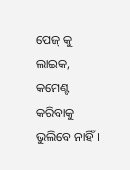ପେଜ୍ କୁ ଲାଇକ, କମେଣ୍ଟ କରିବାକୁ ଭୁଲିବେ ନାହିଁ ।